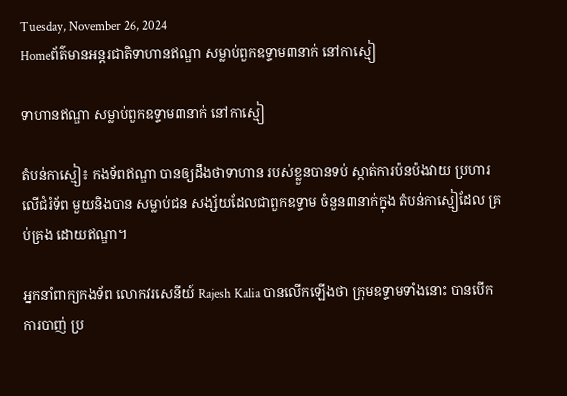Tuesday, November 26, 2024
Homeព័ត៌មានអន្តរជាតិទាហានឥណ្ឌា សម្លាប់ពួកឧទ្ទាម៣នាក់ នៅកាស្មៀ

ទាហានឥណ្ឌា សម្លាប់ពួកឧទ្ទាម៣នាក់ នៅកាស្មៀ

តំបន់កាស្មៀ៖ កងទ័ពឥណ្ឌា បានឲ្យដឹងថាទាហាន របស់ខ្លួនបានទប់ ស្កាត់ការប៉នប៉ងវាយ ប្រហារលើជំរំទ័ព មួយនិងបាន សម្លាប់ជន សង្ស័យដែលជាពួកឧទ្ទាម ចំនួន៣នាក់ក្នុង តំបន់កាស្មៀដែល គ្រប់គ្រង ដោយឥណ្ឌា។

អ្នកនាំពាក្យកងទ័ព លោកវរសេនីយ៍ Rajesh Kalia បានលើកឡើងថា ក្រុមឧទ្ទាមទាំងនោះ បានបើកការបាញ់ ប្រ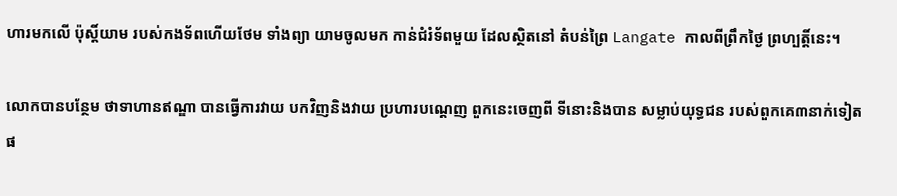ហារមកលើ ប៉ុស្តិ៍យាម របស់កងទ័ពហើយថែម ទាំងព្យា យាមចូលមក កាន់ជំរំទ័ពមួយ ដែលស្ថិតនៅ តំបន់ព្រៃ Langate កាលពីព្រឹកថ្ងៃ ព្រហ្បត្តិ៍នេះ។

លោកបានបន្ថែម ថាទាហានឥណ្ឌា បានធ្វើការវាយ បកវិញនិងវាយ ប្រហារបណ្តេញ ពួកនេះចេញពី ទីនោះនិងបាន សម្លាប់យុទ្ធជន របស់ពួកគេ៣នាក់ទៀតផ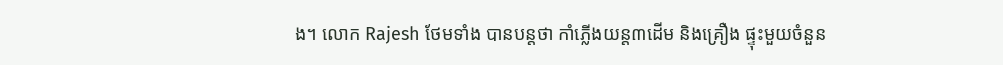ង។ លោក Rajesh ថែមទាំង បានបន្តថា កាំភ្លើងយន្ត៣ដើម និងគ្រឿង ផ្ទុះមួយចំនួន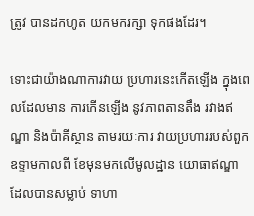ត្រូវ បានដកហូត យកមករក្សា ទុកផងដែរ។

ទោះជាយ៉ាងណាការវាយ ប្រហារនេះកើតឡើង ក្នុងពេលដែលមាន ការកើនឡើង នូវភាពតានតឹង រវាងឥណ្ឌា និងប៉ាគីស្ថាន តាមរយៈការ វាយប្រហាររបស់ពួកឧទ្ទាមកាលពី ខែមុនមកលើមូលដ្ឋាន យោធាឥណ្ឌា ដែលបានសម្លាប់ ទាហា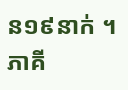ន១៩នាក់ ។ ភាគី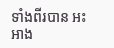ទាំងពីរបាន អះអាង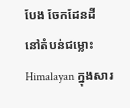បែង ចែកដែនដី នៅតំបន់ជម្លោះ Himalayan ក្នុងសារ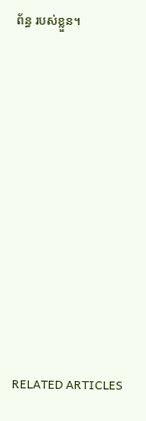ព័ន្ធ របស់ខ្លួន។













RELATED ARTICLES